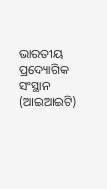ଭାରତୀୟ ପ୍ରଦ୍ୟୋଗିକ ସଂସ୍ଥାନ (ଆଇଆଇଟି)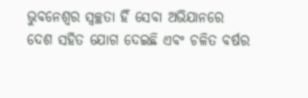ଭୁବନେଶ୍ୱର ସ୍ୱଚ୍ଛତା ହିଁ ସେବା ଅଭିଯାନରେ ଦେଶ ସହିତ ଯୋଗ ଦେଇଛି ଏବଂ ଚଳିତ ବର୍ଷର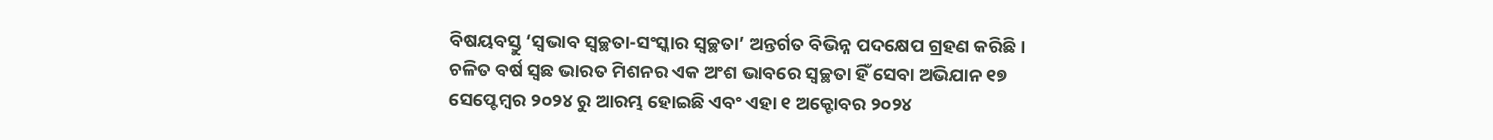ବିଷୟବସ୍ତୁ ‘ସ୍ୱଭାବ ସ୍ୱଚ୍ଛତା-ସଂସ୍କାର ସ୍ୱଚ୍ଛତା’ ଅନ୍ତର୍ଗତ ବିଭିନ୍ନ ପଦକ୍ଷେପ ଗ୍ରହଣ କରିଛି। ଚଳିତ ବର୍ଷ ସ୍ଵଛ ଭାରତ ମିଶନର ଏକ ଅଂଶ ଭାବରେ ସ୍ଵଚ୍ଛତା ହିଁ ସେବା ଅଭିଯାନ ୧୭ ସେପ୍ଟେମ୍ବର ୨୦୨୪ ରୁ ଆରମ୍ଭ ହୋଇଛି ଏବଂ ଏହା ୧ ଅକ୍ଟୋବର ୨୦୨୪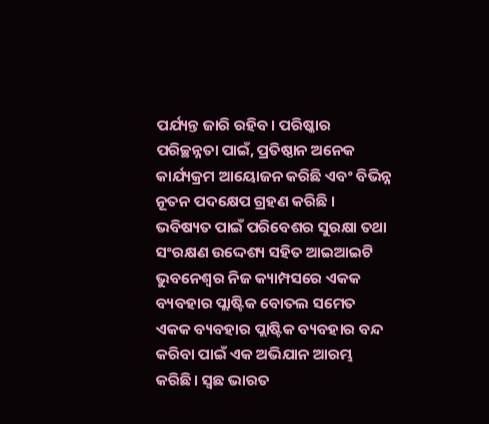ପର୍ଯ୍ୟନ୍ତ ଜାରି ରହିବ। ପରିଷ୍କାର ପରିଚ୍ଛନ୍ନତା ପାଇଁ, ପ୍ରତିଷ୍ଠାନ ଅନେକ କାର୍ଯ୍ୟକ୍ରମ ଆୟୋଜନ କରିଛି ଏବଂ ବିଭିନ୍ନ ନୂତନ ପଦକ୍ଷେପ ଗ୍ରହଣ କରିଛି ।
ଭବିଷ୍ୟତ ପାଇଁ ପରିବେଶର ସୁରକ୍ଷା ତଥା ସଂରକ୍ଷଣ ଉଦ୍ଦେଶ୍ୟ ସହିତ ଆଇଆଇଟି ଭୁବନେଶ୍ୱର ନିଜ କ୍ୟାମ୍ପସରେ ଏକକ ବ୍ୟବହାର ପ୍ଲାଷ୍ଟିକ ବୋତଲ ସମେତ ଏକକ ବ୍ୟବହାର ପ୍ଲାଷ୍ଟିକ ବ୍ୟବହାର ବନ୍ଦ କରିବା ପାଇଁ ଏକ ଅଭିଯାନ ଆରମ୍ଭ କରିଛି। ସ୍ଵଛ ଭାରତ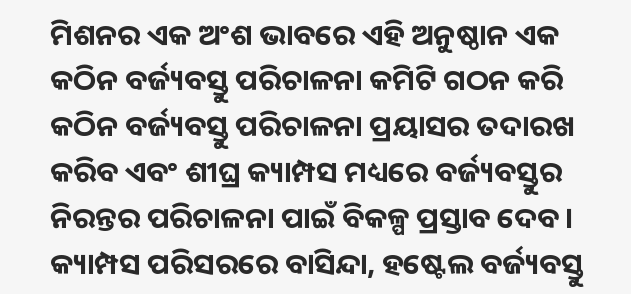ମିଶନର ଏକ ଅଂଶ ଭାବରେ ଏହି ଅନୁଷ୍ଠାନ ଏକ କଠିନ ବର୍ଜ୍ୟବସ୍ତୁ ପରିଚାଳନା କମିଟି ଗଠନ କରି କଠିନ ବର୍ଜ୍ୟବସ୍ତୁ ପରିଚାଳନା ପ୍ରୟାସର ତଦାରଖ କରିବ ଏବଂ ଶୀଘ୍ର କ୍ୟାମ୍ପସ ମଧ୍ୟରେ ବର୍ଜ୍ୟବସ୍ତୁର ନିରନ୍ତର ପରିଚାଳନା ପାଇଁ ବିକଳ୍ପ ପ୍ରସ୍ତାବ ଦେବ। କ୍ୟାମ୍ପସ ପରିସରରେ ବାସିନ୍ଦା, ହଷ୍ଟେଲ ବର୍ଜ୍ୟବସ୍ତୁ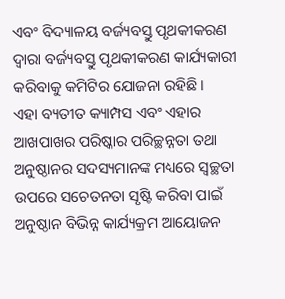ଏବଂ ବିଦ୍ୟାଳୟ ବର୍ଜ୍ୟବସ୍ତୁ ପୃଥକୀକରଣ ଦ୍ୱାରା ବର୍ଜ୍ୟବସ୍ତୁ ପୃଥକୀକରଣ କାର୍ଯ୍ୟକାରୀ କରିବାକୁ କମିଟିର ଯୋଜନା ରହିଛି।
ଏହା ବ୍ୟତୀତ କ୍ୟାମ୍ପସ ଏବଂ ଏହାର ଆଖପାଖର ପରିଷ୍କାର ପରିଚ୍ଛନ୍ନତା ତଥା ଅନୁଷ୍ଠାନର ସଦସ୍ୟମାନଙ୍କ ମଧ୍ୟରେ ସ୍ୱଚ୍ଛତା ଉପରେ ସଚେତନତା ସୃଷ୍ଟି କରିବା ପାଇଁ ଅନୁଷ୍ଠାନ ବିଭିନ୍ନ କାର୍ଯ୍ୟକ୍ରମ ଆୟୋଜନ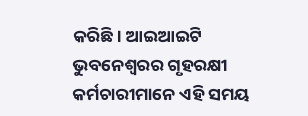କରିଛି। ଆଇଆଇଟି ଭୁବନେଶ୍ୱରର ଗୃହରକ୍ଷୀ କର୍ମଚାରୀମାନେ ଏହି ସମୟ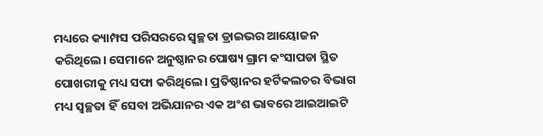ମଧ୍ୟରେ କ୍ୟାମ୍ପସ ପରିସରରେ ସ୍ୱଚ୍ଛତା ଡ୍ରାଇଭର ଆୟୋଜନ କରିଥିଲେ। ସେମାନେ ଅନୁଷ୍ଠାନର ପୋଷ୍ୟ ଗ୍ରାମ କଂସାପଡା ସ୍ଥିତ ପୋଖରୀକୁ ମଧ୍ୟ ସଫା କରିଥିଲେ। ପ୍ରତିଷ୍ଠାନର ହର୍ଟିକଲଚର ବିଭାଗ ମଧ୍ୟ ସ୍ୱଚ୍ଛତା ହିଁ ସେବା ଅଭିଯାନର ଏକ ଅଂଶ ଭାବରେ ଆଇଆଇଟି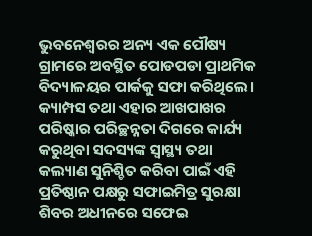ଭୁବନେଶ୍ୱରର ଅନ୍ୟ ଏକ ପୌଷ୍ୟ ଗ୍ରାମରେ ଅବସ୍ଥିତ ପୋଡପଡା ପ୍ରାଥମିକ ବିଦ୍ୟାଳୟର ପାର୍କକୁ ସଫା କରିଥିଲେ।
କ୍ୟାମ୍ପସ ତଥା ଏହାର ଆଖପାଖର ପରିଷ୍କାର ପରିଚ୍ଛନ୍ନତା ଦିଗରେ କାର୍ଯ୍ୟ କରୁଥିବା ସଦସ୍ୟଙ୍କ ସ୍ୱାସ୍ଥ୍ୟ ତଥା କଲ୍ୟାଣ ସୁନିଶ୍ଚିତ କରିବା ପାଇଁ ଏହି ପ୍ରତିଷ୍ଠାନ ପକ୍ଷରୁ ସଫାଇମିତ୍ର ସୁରକ୍ଷା ଶିବର ଅଧୀନରେ ସଫେଇ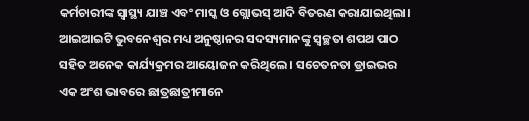କର୍ମଚାରୀଙ୍କ ସ୍ୱାସ୍ଥ୍ୟ ଯାଞ୍ଚ ଏବଂ ମାସ୍କ ଓ ଗ୍ଲୋଭସ୍ ଆଦି ବିତରଣ କରାଯାଇଥିଲା।
ଆଇଆଇଟି ଭୁବନେଶ୍ୱର ମଧ୍ୟ ଅନୁଷ୍ଠାନର ସଦସ୍ୟମାନଙ୍କୁ ସ୍ୱଚ୍ଛତା ଶପଥ ପାଠ ସହିତ ଅନେକ କାର୍ଯ୍ୟକ୍ରମର ଆୟୋଜନ କରିଥିଲେ । ସଚେତନତା ଡ୍ରାଇଭର ଏକ ଅଂଶ ଭାବରେ ଛାତ୍ରଛାତ୍ରୀମାନେ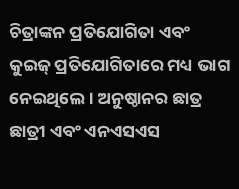ଚିତ୍ରାଙ୍କନ ପ୍ରତିଯୋଗିତା ଏବଂ କୁଇଜ୍ ପ୍ରତିଯୋଗିତାରେ ମଧ୍ୟ ଭାଗ ନେଇଥିଲେ । ଅନୁଷ୍ଠାନର ଛାତ୍ର ଛାତ୍ରୀ ଏବଂ ଏନଏସଏସ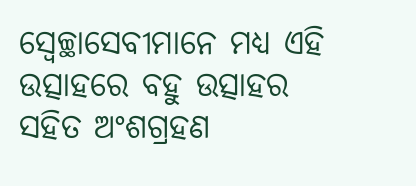ସ୍ବେଚ୍ଛାସେବୀମାନେ ମଧ୍ୟ ଏହି ଉତ୍ସାହରେ ବହୁ ଉତ୍ସାହର ସହିତ ଅଂଶଗ୍ରହଣ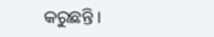କରୁଛନ୍ତି ।